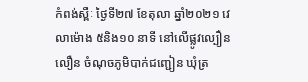កំពង់ស្ពឺៈ ថ្ងៃទី២៧ ខែតុលា ឆ្នាំ២០២១ វេលាម៉ោង ៥និង១០ នាទី នៅលើផ្លូវល្បឿនលឿន ចំណុចភូមិបាក់ជញ្ជៀន ឃុំត្រ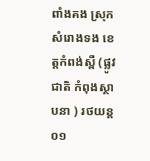ពាំងគង ស្រុកសំរោងទង ខេត្តកំពង់ស្ពឺ (ផ្លូវជាតិ កំពុងស្ថាបនា ) រថយន្ត ០១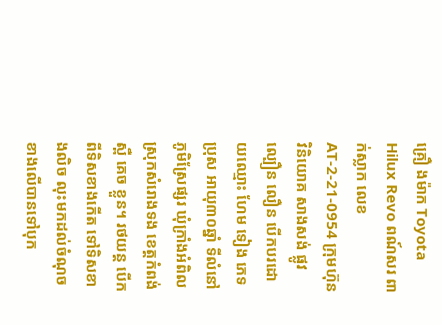គ្រឿ ងម៉ាក Toyota Hilux Revo ពណ៍សរ ពាក់ស្លាក លេខAT-2-21-0954 ក្រុមហ៊ុន វិនិយោគ សាងសង់ ផ្លូវ ល្បឿន លឿន បើកបរដោយឈ្មោះ ហែម ទៀង ភេទប្រុស អាយុ៣០ឆ្នាំ ទីលំនៅ ភូមិស្រែផ្សរ ឃុំក្រាំងអំពិល ស្រុកសំរោងទង ខេត្តកំពង់ស្ពឺ គេច ខ្លួន។ រថយន្ត បើកពីទិសខាងកើត ទៅទិសខាងលិច លុះមកដល់ចំណុចខាងលើបានទៅបុក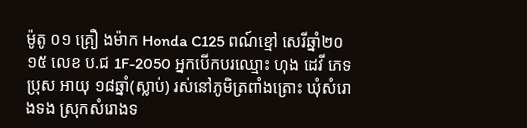ម៉ូតូ ០១ គ្រឿ ងម៉ាក Honda C125 ពណ៍ខ្មៅ សេរីឆ្នាំ២០ ១៥ លេខ ប.ជ 1F-2050 អ្នកបើកបរឈ្មោះ ហុង ដេវី ភេទប្រុស អាយុ ១៨ឆ្នាំ(ស្លាប់) រស់នៅភូមិត្រពាំងត្រោះ ឃុំសំរោងទង ស្រុកសំរោងទ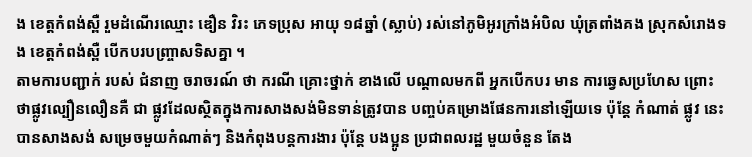ង ខេត្តកំពង់ស្ពឺ រួមដំណើរឈ្មោះ ឌឿន វិរះ ភេទប្រុស អាយុ ១៨ឆ្នាំ (ស្លាប់) រស់នៅភូមិអូរក្រាំងអំបិល ឃុំត្រពាំងគង ស្រុកសំរោងទង ខេត្តកំពង់ស្ពឺ បើកបរបញ្ច្រាសទិសគ្នា ។
តាមការបញ្ជាក់ របស់ ជំនាញ ចរាចរណ៍ ថា ករណី គ្រោះថ្នាក់ ខាងលេី បណ្ដាលមកពី អ្នកបេីកបរ មាន ការឆ្វេសប្រហែស ព្រោះ ថាផ្លូវល្បឿនលឿនគឺ ជា ផ្លូវដែលស្ថិតក្នុងការសាងសង់មិនទាន់ត្រូវបាន បញ្ចប់គម្រោងផែនការនៅឡេីយទេ ប៉ុន្តែ កំណាត់ ផ្លូវ នេះបានសាងសង់ សម្រេចមួយកំណាត់ៗ និងកំពុងបន្ដការងារ ប៉ុន្តែ បងប្អូន ប្រជាពលរដ្ឋ មួយចំនួន តែង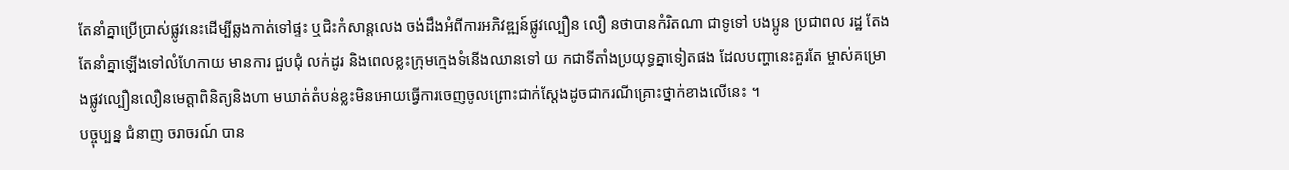តែនាំគ្នាប្រេីប្រាស់ផ្លូវនេះដេីម្បីឆ្លងកាត់ទៅផ្ទះ ឬជិះកំសាន្ដលេង ចង់ដឹងអំពីការអភិវឌ្ឍន៍ផ្លូវល្បឿន លឿ នថាបានកំរិតណា ជាទូទៅ បងប្អូន ប្រជាពល រដ្ឋ តែងតែនាំគ្នាឡេីងទៅលំហែកាយ មានការ ជួបជុំ លក់ដូរ និងពេលខ្លះក្រុមក្មេងទំនេីងឈានទៅ យ កជាទីតាំងប្រយុទ្ធគ្នាទៀតផង ដែលបញ្ហានេះគួរតែ ម្ចាស់គម្រោងផ្លូវល្បឿនលឿនមេត្ដាពិនិត្យនិងហា មឃាត់តំបន់ខ្លះមិនអោយធ្វេីការចេញចូលព្រោះជាក់ស្ដែងដូចជាករណីគ្រោះថ្នាក់ខាងលេីនេះ ។
បច្ចុប្បន្ន ជំនាញ ចរាចរណ៍ បាន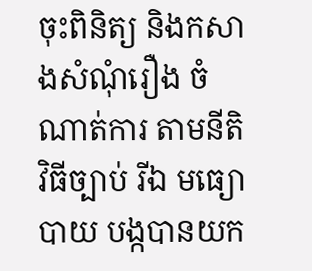ចុះពិនិត្យ និងកសាងសំណុំរឿង ចំណាត់ការ តាមនីតិវិធីច្បាប់ រីឯ មធ្យោបាយ បង្កបានយក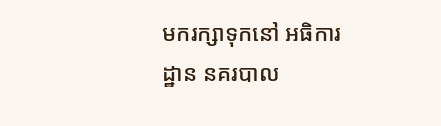មករក្សាទុកនៅ អធិការ ដ្ឋាន នគរបាល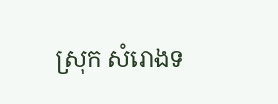ស្រុក សំរោងទ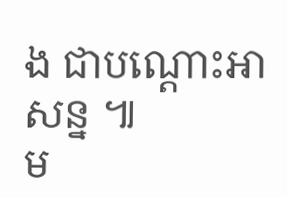ង ជាបណ្ដោះអាសន្ន ៕
ម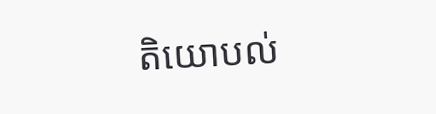តិយោបល់